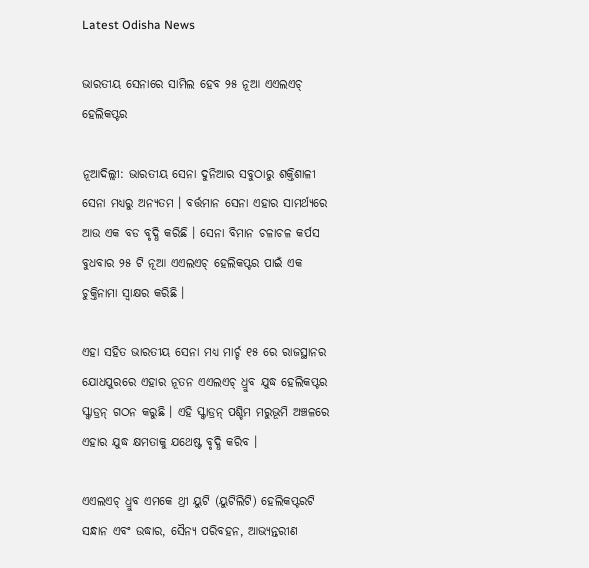Latest Odisha News

ଭାରତୀୟ ସେନାରେ ସାମିଲ ହେବ ୨୫ ନୂଆ ଏଏଲଏଚ୍ ହେଲିକପ୍ଟର

ନୂଆଦିଲ୍ଲୀ: ଭାରତୀୟ ସେନା ଦୁନିଆର ସବୁଠାରୁ ଶକ୍ତିଶାଳୀ ସେନା ମଧ୍ୟରୁ ଅନ୍ୟତମ । ବର୍ତ୍ତମାନ ସେନା ଏହାର ସାମର୍ଥ୍ୟରେ ଆଉ ଏକ ବଡ ବୃଦ୍ଧି କରିଛି । ସେନା ବିମାନ ଚଳାଚଳ କର୍ପସ ବୁଧବାର ୨୫ ଟି ନୂଆ ଏଏଲଏଚ୍ ହେଲିକପ୍ଟର ପାଇଁ ଏକ ଚୁକ୍ତିନାମା ସ୍ୱାକ୍ଷର କରିଛି ।

ଏହା ସହିତ ଭାରତୀୟ ସେନା ମଧ୍ୟ ମାର୍ଚ୍ଚ ୧୫ ରେ ରାଜସ୍ଥାନର ଯୋଧପୁରରେ ଏହାର ନୂତନ ଏଏଲଏଚ୍ ଧ୍ରୁବ ଯୁଦ୍ଧ ହେଲିକପ୍ଟର ସ୍କ୍ବାଡ୍ରନ୍ ଗଠନ କରୁଛି । ଏହି ସ୍କ୍ବାଡ୍ରନ୍ ପଶ୍ଚିମ ମରୁଭୂମି ଅଞ୍ଚଳରେ ଏହାର ଯୁଦ୍ଧ କ୍ଷମତାକୁ ଯଥେଷ୍ଟ ବୃଦ୍ଧି କରିବ ।

ଏଏଲଏଚ୍ ଧ୍ରୁବ ଏମକେ ଥ୍ରୀ ୟୁଟି (ୟୁଟିଲିଟି) ହେଲିକପ୍ଟରଟି ସନ୍ଧାନ ଏବଂ ଉଦ୍ଧାର, ସୈନ୍ୟ ପରିବହନ, ଆଭ୍ୟନ୍ତରୀଣ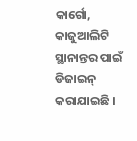କାର୍ଗୋ, କାଜୁଆଲିଟି ସ୍ଥାନାନ୍ତର ପାଇଁ ଡିଜାଇନ୍ କରାଯାଇଛି ।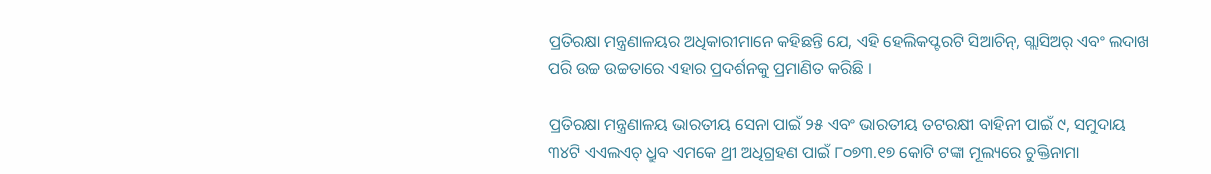ପ୍ରତିରକ୍ଷା ମନ୍ତ୍ରଣାଳୟର ଅଧିକାରୀମାନେ କହିଛନ୍ତି ଯେ, ଏହି ହେଲିକପ୍ଟରଟି ସିଆଚିନ୍, ଗ୍ଲାସିଅର୍ ଏବଂ ଲଦାଖ ପରି ଉଚ୍ଚ ଉଚ୍ଚତାରେ ଏହାର ପ୍ରଦର୍ଶନକୁ ପ୍ରମାଣିତ କରିଛି ।

ପ୍ରତିରକ୍ଷା ମନ୍ତ୍ରଣାଳୟ ଭାରତୀୟ ସେନା ପାଇଁ ୨୫ ଏବଂ ଭାରତୀୟ ତଟରକ୍ଷୀ ବାହିନୀ ପାଇଁ ୯, ସମୁଦାୟ ୩୪ଟି ଏଏଲଏଚ୍ ଧ୍ରୁବ ଏମକେ ଥ୍ରୀ ଅଧିଗ୍ରହଣ ପାଇଁ ୮୦୭୩.୧୭ କୋଟି ଟଙ୍କା ମୂଲ୍ୟରେ ଚୁକ୍ତିନାମା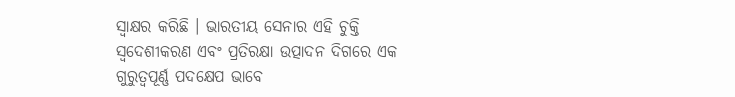ସ୍ୱାକ୍ଷର କରିଛି । ଭାରତୀୟ ସେନାର ଏହି ଚୁକ୍ତି ସ୍ୱଦେଶୀକରଣ ଏବଂ ପ୍ରତିରକ୍ଷା ଉତ୍ପାଦନ ଦିଗରେ ଏକ ଗୁରୁତ୍ୱପୂର୍ଣ୍ଣ ପଦକ୍ଷେପ ଭାବେ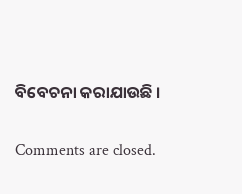ବିବେଚନା କରାଯାଉଛି ।

Comments are closed.